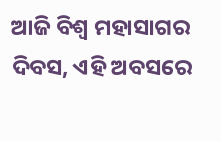ଆଜି ବିଶ୍ୱ ମହାସାଗର ଦିବସ, ଏହି ଅବସରେ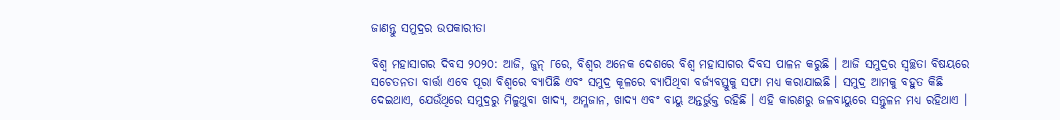ଜାଣନ୍ତୁ ସମୁଦ୍ରର ଉପକାରୀତା

ବିଶ୍ୱ ମହାସାଗର ଦିବସ ୨୦୨୦: ଆଜି, ଜୁନ୍ ୮ରେ, ବିଶ୍ୱର ଅନେକ ଦେଶରେ ବିଶ୍ୱ ମହାସାଗର ଦିବସ ପାଳନ କରୁଛି । ଆଜି ସମୁଦ୍ରର ସ୍ୱଚ୍ଛତା ବିଷୟରେ ସଚେତନତା ବାର୍ତ୍ତା ଏବେ ପୂରା ବିଶ୍ୱରେ ବ୍ୟାପିଛି ଏବଂ ସମୁଦ୍ର କୂଳରେ ବ୍ୟାପିଥିବା ବର୍ଜ୍ୟବସ୍ତୁକୁ ସଫା ମଧ୍ୟ କରାଯାଇଛି । ସମୁଦ୍ର ଆମକୁ ବହୁତ କିଛି ଦେଇଥାଏ, ଯେଉଁଥିରେ ସମୁଦ୍ରରୁ ମିଳୁଥୁବା ଖାଦ୍ୟ, ଅମ୍ଳଜାନ, ଖାଦ୍ୟ ଏବଂ ବାୟୁ ଅନ୍ତର୍ଭୁକ୍ତ ରହିଛି । ଏହି କାରଣରୁ ଜଳବାୟୁରେ ସନ୍ତୁଳନ ମଧ୍ୟ ରହିଥାଏ ।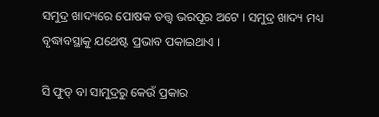ସମୁଦ୍ର ଖାଦ୍ୟରେ ପୋଷକ ତତ୍ତ୍ୱ ଭରପୂର ଅଟେ । ସମୁଦ୍ର ଖାଦ୍ୟ ମଧ୍ୟ ବୃଦ୍ଧାବସ୍ଥାକୁ ଯଥେଷ୍ଟ ପ୍ରଭାବ ପକାଇଥାଏ ।

ସି ଫୁଡ୍ ବା ସାମୁଦ୍ରରୁ କେଉଁ ପ୍ରକାର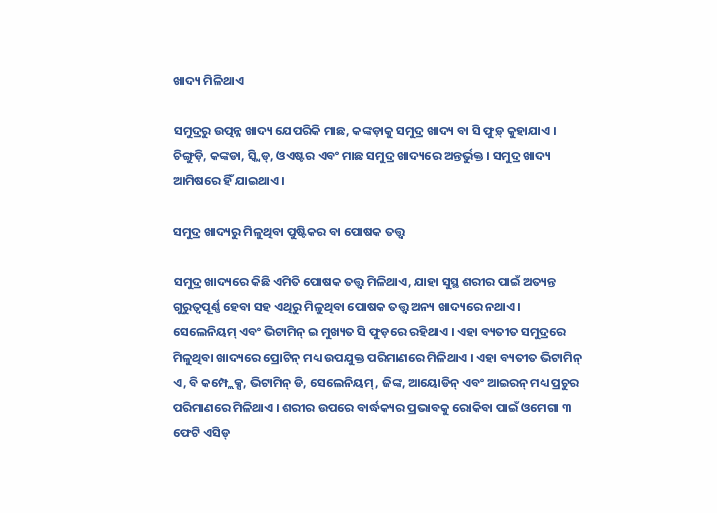ଖାଦ୍ୟ ମିଳିଥାଏ

ସମୁଦ୍ରରୁ ଉତ୍ପନ୍ନ ଖାଦ୍ୟ ଯେପରିକି ମାଛ, କଙ୍କଡ଼ାକୁ ସମୁଦ୍ର ଖାଦ୍ୟ ବା ସି ଫୁଡ଼୍ କୁହାଯାଏ । ଚିଙ୍ଗୁଡ଼ି, କଙ୍କଡା, ସ୍କ୍ୱିଡ୍, ଓଏଷ୍ଟର ଏବଂ ମାଛ ସମୁଦ୍ର ଖାଦ୍ୟରେ ଅନ୍ତର୍ଭୁକ୍ତ । ସମୁଦ୍ର ଖାଦ୍ୟ ଆମିଷରେ ହିଁ ଯାଇଥାଏ ।

ସମୁଦ୍ର ଖାଦ୍ୟରୁ ମିଳୁଥିବା ପୁଷ୍ଟିକର ବା ପୋଷକ ତତ୍ତ୍ୱ

ସମୁଦ୍ର ଖାଦ୍ୟରେ କିଛି ଏମିତି ପୋଷକ ତତ୍ତ୍ୱ ମିଳିଥାଏ, ଯାହା ସୁସ୍ଥ ଶରୀର ପାଇଁ ଅତ୍ୟନ୍ତ ଗୁରୁତ୍ୱପୂର୍ଣ୍ଣ ହେବା ସହ ଏଥିରୁ ମିଳୁଥିବା ପୋଷକ ତତ୍ତ୍ୱ ଅନ୍ୟ ଖାଦ୍ୟରେ ନଥାଏ । ସେଲେନିୟମ୍ ଏବଂ ଭିଟାମିନ୍ ଇ ମୁଖ୍ୟତ ସି ଫୁଡ଼ରେ ରହିଥାଏ । ଏହା ବ୍ୟତୀତ ସମୁଦ୍ରରେ ମିଳୁଥିବା ଖାଦ୍ୟରେ ପ୍ରୋଟିନ୍ ମଧ୍ୟ ଉପଯୁକ୍ତ ପରିମାଣରେ ମିଳିଥାଏ । ଏହା ବ୍ୟତୀତ ଭିଟାମିନ୍ ଏ, ବି କମ୍ପ୍ଲେକ୍ସ, ଭିଟାମିନ୍ ଡି, ସେଲେନିୟମ୍, ଜିଙ୍କ, ଆୟୋଡିନ୍ ଏବଂ ଆଇରନ୍ ମଧ୍ୟ ପ୍ରଚୁର ପରିମାଣରେ ମିଳିଥାଏ । ଶରୀର ଉପରେ ବାର୍ଦ୍ଧକ୍ୟର ପ୍ରଭାବକୁ ରୋକିବା ପାଇଁ ଓମେଗା ୩ ଫେଟି ଏସିଡ୍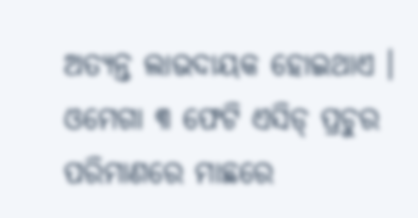ଅତ୍ୟନ୍ତ ଲାଭଦାୟକ ହୋଇଥାଏ । ଓମେଗା ୩ ଫେଟି ଏସିଡ୍ ପ୍ରଚୁର ପରିମାଣରେ ମାଛରେ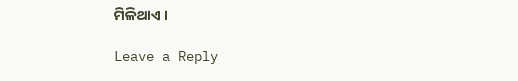ମିଳିଥାଏ ।

Leave a Reply